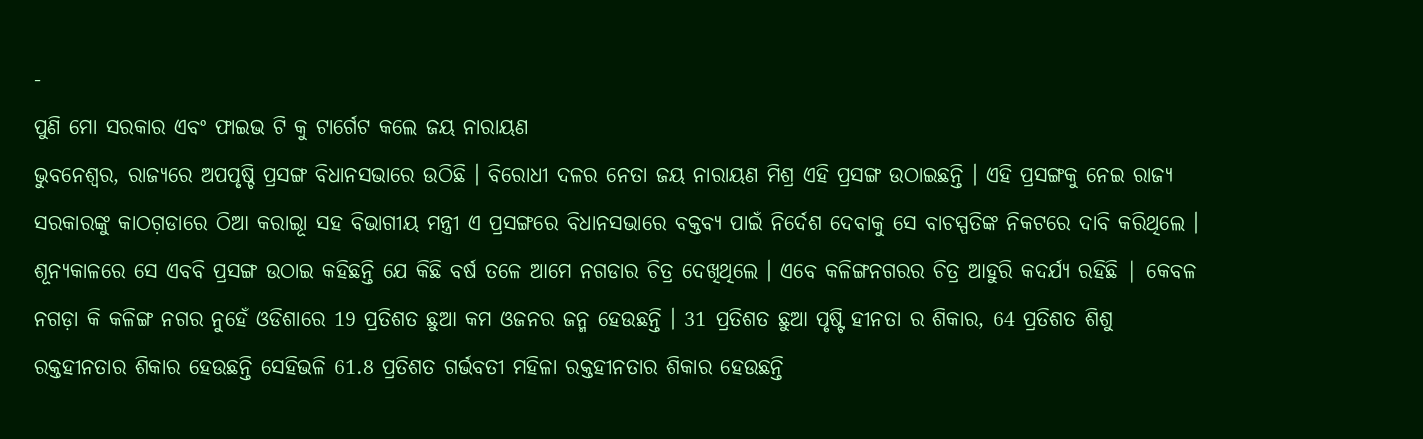-
ପୁଣି ମୋ ସରକାର ଏବଂ ଫାଇଭ ଟି କୁ ଟାର୍ଗେଟ କଲେ ଜୟ ନାରାୟଣ
ଭୁବନେଶ୍ୱର, ରାଜ୍ୟରେ ଅପପୃଷ୍ଚି ପ୍ରସଙ୍ଗ ବିଧାନସଭାରେ ଉଠିଛି । ବିରୋଧୀ ଦଳର ନେତା ଜୟ ନାରାୟଣ ମିଶ୍ର ଏହି ପ୍ରସଙ୍ଗ ଉଠାଇଛନ୍ତି । ଏହି ପ୍ରସଙ୍ଗକୁ ନେଇ ରାଜ୍ୟ ସରକାରଙ୍କୁ କାଠଗ଼ଡାରେ ଠିଆ କରାଇୂା ସହ ବିଭାଗୀୟ ମନ୍ତ୍ରୀ ଏ ପ୍ରସଙ୍ଗରେ ବିଧାନସଭାରେ ବକ୍ତବ୍ୟ ପାଇଁ ନିର୍ଦେଶ ଦେବାକୁ ସେ ବାଚସ୍ପତିଙ୍କ ନିକଟରେ ଦାବି କରିଥିଲେ ।
ଶୂନ୍ୟକାଳରେ ସେ ଏବବି ପ୍ରସଙ୍ଗ ଉଠାଇ କହିଛନ୍ତି ଯେ କିଛି ବର୍ଷ ତଳେ ଆମେ ନଗଡାର ଚିତ୍ର ଦେଖିଥିଲେ । ଏବେ କଳିଙ୍ଗନଗରର ଚିତ୍ର ଆହୁରି କଦର୍ଯ୍ୟ ରହିଛି | କେବଳ ନଗଡ଼ା କି କଳିଙ୍ଗ ନଗର ନୁହେଁ ଓଡିଶାରେ 19 ପ୍ରତିଶତ ଛୁଆ କମ ଓଜନର ଜନ୍ମ ହେଉଛନ୍ତି । 31 ପ୍ରତିଶତ ଛୁଆ ପୃଷ୍ଟି ହୀନତା ର ଶିକାର, 64 ପ୍ରତିଶତ ଶିଶୁ ରକ୍ତହୀନତାର ଶିକାର ହେଉଛନ୍ତି ସେହିଭଳି 61.8 ପ୍ରତିଶତ ଗର୍ଭବତୀ ମହିଳା ରକ୍ତହୀନତାର ଶିକାର ହେଉଛନ୍ତି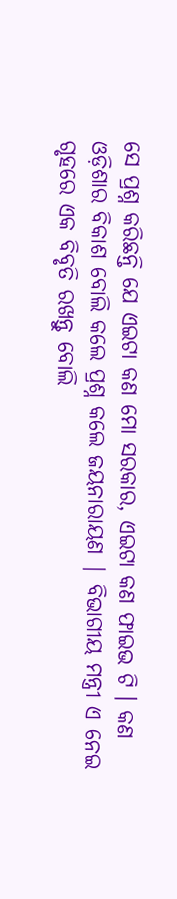ସେ ପ୍ରଶ୍ନ କରିଛନ୍ତି ଯେ ଏଇଟା କଣ ମୋ ସରକାର, ଏଇଟା କଣ ଫାଇଭ ଟି । କଣ ଓଡ଼ିଶାର ବିକାଶ ବୋଲି କଲେ ପ୍ରଶ୍ନ କଲେ ଜୟନାରାୟଣ | ବିଭାଗୀୟ ମନ୍ତ୍ରୀ ଏ ନେଇ ଗୃହରେ ଏକ ବିବୃତି ରଖନ୍ତୁ ବୋଲି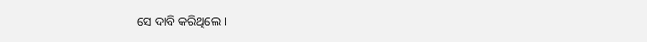ସେ ଦାବି କରିଥିଲେ ।